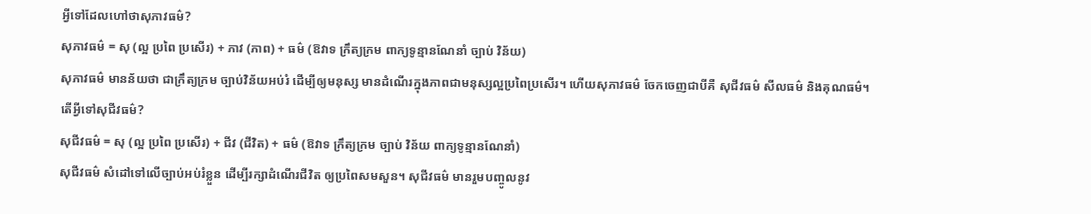អ្វីទៅដែលហៅថាសុភាវធម៌?
សុភាវធម៌ = សុ (ល្អ ប្រពៃ ប្រសើរ) + ភាវ (ភាព) + ធម៌ (ឱវាទ ក្រឹត្យក្រម ពាក្យទូន្មានណែនាំ ច្បាប់ វិន័យ)
សុភាវធម៌ មានន័យថា ជាក្រឹត្យក្រម ច្បាប់វិន័យអប់រំ ដើម្បីឲ្យមនុស្ស មានដំណើរក្នុងភាពជាមនុស្សល្អប្រពៃប្រសើរ។ ហើយសុភាវធម៌ ចែកចេញជាបីគឺ សុជីវធម៌ សីលធម៌ និងគុណធម៌។
តើអ្វីទៅសុជីវធម៌?
សុជីវធម៌ = សុ (ល្អ ប្រពៃ ប្រសើរ) + ជីវ (ជីវិត) + ធម៌ (ឱវាទ ក្រឹត្យក្រម ច្បាប់ វិន័យ ពាក្យទូន្មានណែនាំ)
សុជីវធម៌ សំដៅទៅលើច្បាប់អប់រំខ្លួន ដើម្បីរក្សាដំណើរជីវិត ឲ្យប្រពៃសមសួន។ សុជីវធម៌ មានរួមបញ្ចូលនូវ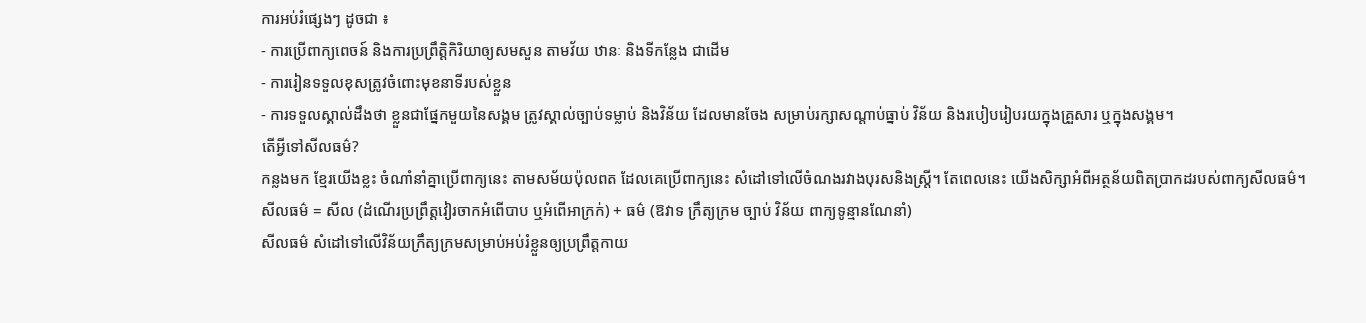ការអប់រំផ្សេងៗ ដូចជា ៖
- ការប្រើពាក្យពេចន៍ និងការប្រព្រឹត្ដិកិរិយាឲ្យសមសួន តាមវ័យ ឋានៈ និងទីកន្លែង ជាដើម
- ការរៀនទទួលខុសត្រូវចំពោះមុខនាទីរបស់ខ្លួន
- ការទទួលស្គាល់ដឹងថា ខ្លួនជាផ្នែកមួយនៃសង្គម ត្រូវស្គាល់ច្បាប់ទម្លាប់ និងវិន័យ ដែលមានចែង សម្រាប់រក្សាសណ្ដាប់ធ្នាប់ វិន័យ និងរបៀបរៀបរយក្នុងគ្រួសារ ឬក្នុងសង្គម។
តើអ្វីទៅសីលធម៌?
កន្លងមក ខ្មែរយើងខ្លះ ចំណាំនាំគ្នាប្រើពាក្យនេះ តាមសម័យប៉ុលពត ដែលគេប្រើពាក្យនេះ សំដៅទៅលើចំណងរវាងបុរសនិងស្ត្រី។ តែពេលនេះ យើងសិក្សាអំពីអត្ថន័យពិតប្រាកដរបស់ពាក្យសីលធម៌។
សីលធម៌ = សីល (ដំណើរប្រព្រឹត្តវៀរចាកអំពើបាប ឬអំពើអាក្រក់) + ធម៌ (ឱវាទ ក្រឹត្យក្រម ច្បាប់ វិន័យ ពាក្យទូន្មានណែនាំ)
សីលធម៌ សំដៅទៅលើវិន័យក្រឹត្យក្រមសម្រាប់អប់រំខ្លួនឲ្យប្រព្រឹត្តកាយ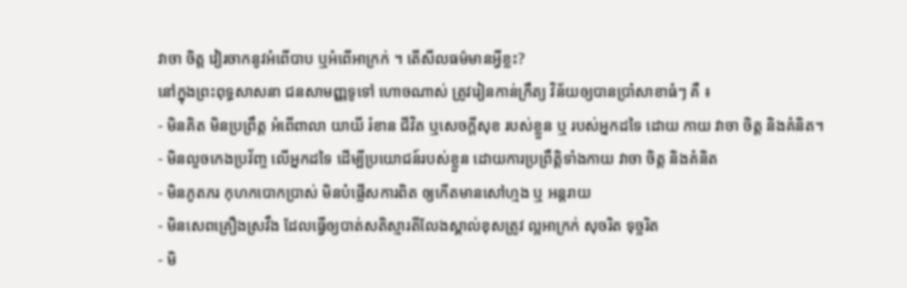វាចា ចិត្ត វៀរចាកនូវអំពើបាប ឬអំពើអាក្រក់ ។ តើសីលធម៌មានអ្វីខ្លះ?
នៅក្នុងព្រះពុទ្ធសាសនា ជនសាមញ្ញទូទៅ ហោចណាស់ ត្រូវរៀនកាន់ក្រឹត្យ វិន័យឲ្យបានប្រាំសាខាធំៗ គឺ ៖
- មិនគិត មិនប្រព្រឹត្ត អំពើពាលា យាយី រំខាន ជីវិត ឬសេចក្ដីសុខ របស់ខ្លួន ឬ របស់អ្នកដទៃ ដោយ កាយ វាចា ចិត្ត និងគំនិត។
- មិនលួចកេងប្រវ័ញ្ច លើអ្នកដទៃ ដើម្បីប្រយោជន៍របស់ខ្លួន ដោយការប្រព្រឹត្ដិទាំងកាយ វាចា ចិត្ត និងគំនិត
- មិនភូតភរ កុហកបោកប្រាស់ មិនបំផ្លើសការពិត ឲ្យកើតមានសៅហ្មង ឬ អន្តរាយ
- មិនសេពគ្រឿងស្រវឹង ដែលធ្វើឲ្យបាត់សតិស្មារតីលែងស្គាល់ខុសត្រូវ ល្អអាក្រក់ សុចរិត ទុច្ចរិត
- មិ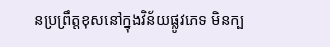នប្រព្រឹត្តខុសនៅក្នុងវិន័យផ្លូវភេទ មិនក្ប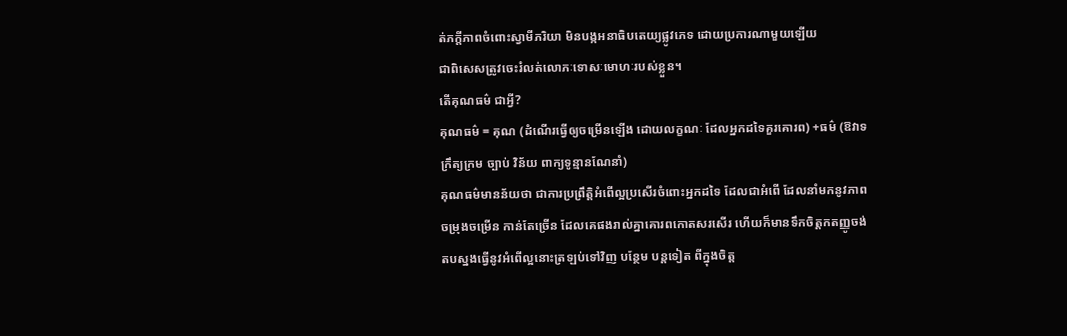ត់ភក្ដីភាពចំពោះស្វាមីភរិយា មិនបង្កអនាធិបតេយ្យផ្លូវភេទ ដោយប្រការណាមួយឡើយ
ជាពិសេសត្រូវចេះរំលត់លោភៈទោសៈមោហៈរបស់ខ្លួន។
តើគុណធម៌ ជាអ្វី?
គុណធម៌ = គុណ (ដំណើរធ្វើឲ្យចម្រើនឡើង ដោយលក្ខណៈ ដែលអ្នកដទៃគួរគោរព) +ធម៌ (ឱវាទ ក្រឹត្យក្រម ច្បាប់ វិន័យ ពាក្យទូន្មានណែនាំ)
គុណធម៌មានន័យថា ជាការប្រព្រឹត្ដិអំពើល្អប្រសើរចំពោះអ្នកដទៃ ដែលជាអំពើ ដែលនាំមកនូវភាពចម្រុងចម្រើន កាន់តែច្រើន ដែលគេផងរាល់គ្នាគោរពកោតសរសើរ ហើយក៏មានទឹកចិត្តកតញ្ញូចង់តបស្នងធ្វើនូវអំពើល្អនោះត្រឡប់ទៅវិញ បន្ថែម បន្តទៀត ពីក្នុងចិត្ត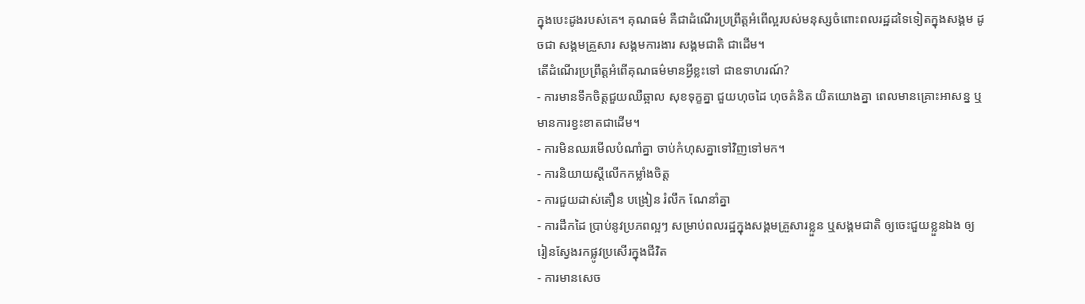ក្នុងបេះដូងរបស់គេ។ គុណធម៌ គឺជាដំណើរប្រព្រឹត្តអំពើល្អរបស់មនុស្សចំពោះពលរដ្ឋដទៃទៀតក្នុងសង្គម ដូចជា សង្គមគ្រួសារ សង្គមការងារ សង្គមជាតិ ជាដើម។
តើដំណើរប្រព្រឹត្តអំពើគុណធម៌មានអ្វីខ្លះទៅ ជាឧទាហរណ៍?
- ការមានទឹកចិត្តជួយឈឺឆ្អាល សុខទុក្ខគ្នា ជួយហុចដៃ ហុចគំនិត យិតយោងគ្នា ពេលមានគ្រោះអាសន្ន ឬមានការខ្វះខាតជាដើម។
- ការមិនឈរមើលបំណាំគ្នា ចាប់កំហុសគ្នាទៅវិញទៅមក។
- ការនិយាយស្ដីលើកកម្លាំងចិត្ត
- ការជួយដាស់តឿន បង្រៀន រំលឹក ណែនាំគ្នា
- ការដឹកដៃ ប្រាប់នូវប្រភពល្អៗ សម្រាប់ពលរដ្ឋក្នុងសង្គមគ្រួសារខ្លួន ឬសង្គមជាតិ ឲ្យចេះជួយខ្លួនឯង ឲ្យរៀនស្វែងរកផ្លូវប្រសើរក្នុងជីវិត
- ការមានសេច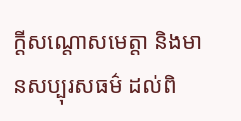ក្ដីសណ្តោសមេត្តា និងមានសប្បុរសធម៌ ដល់ពិ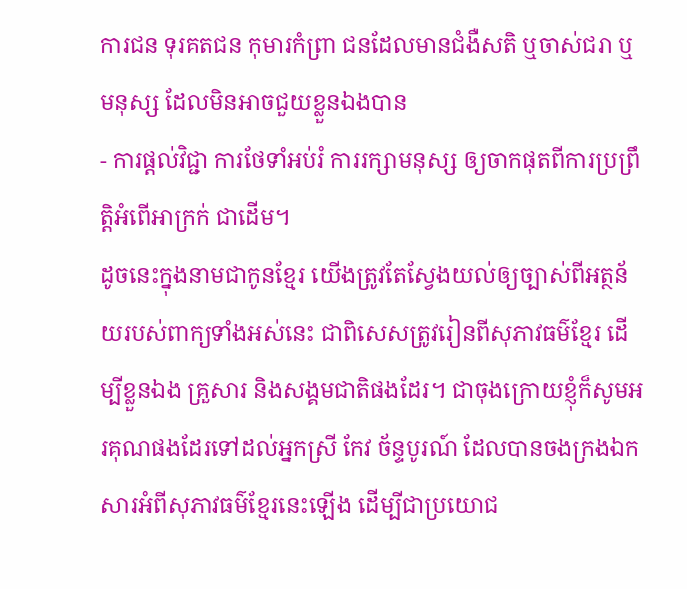ការជន ទុរគតជន កុមារកំព្រា ជនដែលមានជំងឺសតិ ឬចាស់ជរា ឬមនុស្ស ដែលមិនអាចជួយខ្លួនឯងបាន
- ការផ្ដល់វិជ្ជា ការថែទាំអប់រំ ការរក្សាមនុស្ស ឲ្យចាកផុតពីការប្រព្រឹត្ដិអំពើអាក្រក់ ជាដើម។
ដូចនេះក្នុងនាមជាកូនខ្មែរ យើងត្រូវតែស្វែងយល់ឲ្យច្បាស់ពីអត្ថន័យរបស់ពាក្យទាំងអស់នេះ ជាពិសេសត្រូវរៀនពីសុភាវធម៌ខ្មែរ ដើម្បីខ្លួនឯង គ្រួសារ និងសង្គមជាតិផងដែរ។ ជាចុងក្រោយខ្ញុំក៏សូមអរគុណផងដែរទៅដល់អ្នកស្រី កែវ ច័ន្ទបូរណ៍ ដែលបានចងក្រងឯកសារអំពីសុភាវធម៌ខ្មែរនេះឡើង ដើម្បីជាប្រយោជ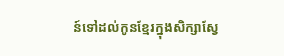ន៍ទៅដល់កូនខ្មែរក្នុងសិក្សាស្វែ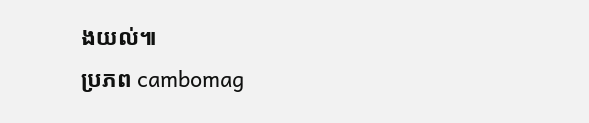ងយល់៕
ប្រភព cambomag